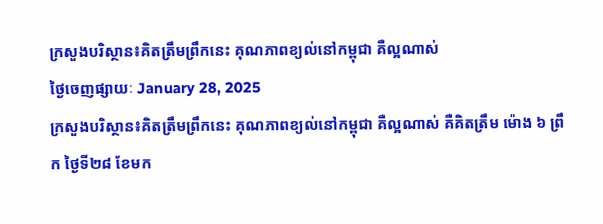ក្រសួងបរិស្ថាន៖គិតត្រឹមព្រឹកនេះ គុណភាពខ្យល់នៅកម្ពុជា គឺល្អណាស់
ថ្ងៃចេញផ្សាយៈ January 28, 2025
ក្រសួងបរិស្ថាន៖គិតត្រឹមព្រឹកនេះ គុណភាពខ្យល់នៅកម្ពុជា គឺល្អណាស់ គឺគិតត្រឹម ម៉ោង ៦ ព្រឹក ថ្ងៃទី២៨ ខែមក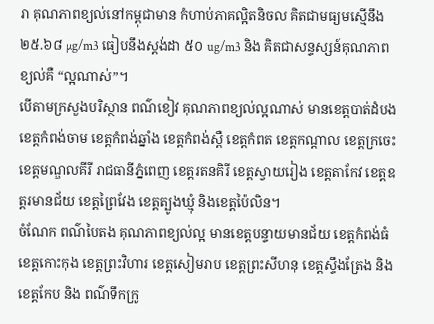រា គុណភាពខ្យល់នៅកម្ពុជាមាន កំហាប់ភាគល្អិតនិចល គិតជាមធ្យមស្មើនឹង ២៥.៦៨ µg/m3 ធៀបនឹងស្តង់ដា ៥០ ug/m3 និង គិតជាសន្ទស្សន៍គុណភាពខ្យល់គឺ “ល្អណាស់”។
បើតាមក្រសួងបរិស្ថាន ពណ៌ខៀវ គុណភាពខ្យល់ល្អណាស់ មានខេត្តបាត់ដំបង ខេត្តកំពង់ចាម ខេត្តកំពង់ឆ្នាំង ខេត្តកំពង់ស្ពឺ ខេត្តកំពត ខេត្តកណ្តាល ខេត្តក្រចេះ ខេត្តមណ្ឌលគីរី រាជធានីភ្នំពេញ ខេត្តរតនគិរី ខេត្តស្វាយរៀង ខេត្តតាកែវ ខេត្តឧត្តរមានជ័យ ខេត្តព្រៃវែង ខេត្តត្បូងឃ្មុំ និងខេត្តប៉ៃលិន។
ចំណែក ពណ៌បៃតង គុណភាពខ្យល់ល្អ មានខេត្តបន្ទាយមានជ័យ ខេត្តកំពង់ធំ ខេត្តកោះកុង ខេត្តព្រះវិហារ ខេត្តសៀមរាប ខេត្តព្រះសីហនុ ខេត្តស្ទឹងត្រែង និងខេត្តកែប និង ពណ៌ទឹកក្រូ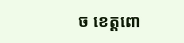ច ខេត្តពោ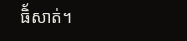ធិ័សាត់។